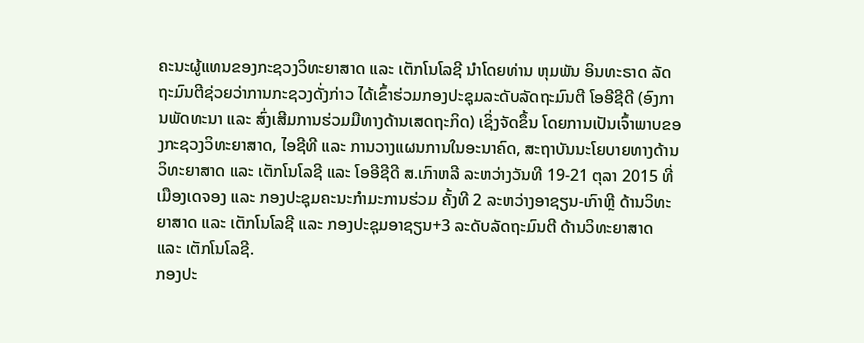ຄະນະຜູ້ແທນຂອງກະຊວງວິທະຍາສາດ ແລະ ເຕັກໂນໂລຊີ ນໍາໂດຍທ່ານ ຫຸມພັນ ອິນທະຣາດ ລັດຖະມົນຕີຊ່ວຍວ່າການກະຊວງດັ່ງກ່າວ ໄດ້ເຂົ້າຮ່ວມກອງປະຊຸມລະດັບລັດຖະມົນຕີ ໂອອີຊີດີ (ອົງການພັດທະນາ ແລະ ສົ່ງເສີມການຮ່ວມມືທາງດ້ານເສດຖະກິດ) ເຊິ່ງຈັດຂຶ້ນ ໂດຍການເປັນເຈົ້າພາບຂອງກະຊວງວິທະຍາສາດ, ໄອຊີທີ ແລະ ການວາງແຜນການໃນອະນາຄົດ, ສະຖາບັນນະໂຍບາຍທາງດ້ານວິທະຍາສາດ ແລະ ເຕັກໂນໂລຊີ ແລະ ໂອອີຊີດີ ສ.ເກົາຫລີ ລະຫວ່າງວັນທີ 19-21 ຕຸລາ 2015 ທີ່ເມືອງເດຈອງ ແລະ ກອງປະຊຸມຄະນະກໍາມະການຮ່ວມ ຄັ້ງທີ 2 ລະຫວ່າງອາຊຽນ-ເກົາຫຼີ ດ້ານວິທະຍາສາດ ແລະ ເຕັກໂນໂລຊີ ແລະ ກອງປະຊຸມອາຊຽນ+3 ລະດັບລັດຖະມົນຕີ ດ້ານວິທະຍາສາດ ແລະ ເຕັກໂນໂລຊີ.
ກອງປະ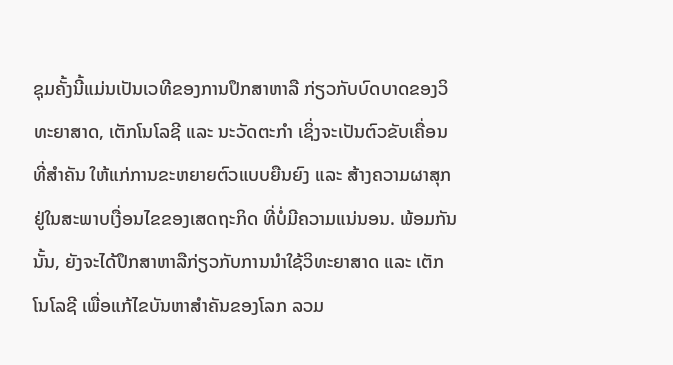ຊຸມຄັ້ງນີ້ແມ່ນເປັນເວທີຂອງການປຶກສາຫາລື ກ່ຽວກັບບົດບາດຂອງວິທະຍາສາດ, ເຕັກໂນໂລຊີ ແລະ ນະວັດຕະກໍາ ເຊິ່ງຈະເປັນຕົວຂັບເຄື່ອນທີ່ສໍາຄັນ ໃຫ້ແກ່ການຂະຫຍາຍຕົວແບບຍືນຍົງ ແລະ ສ້າງຄວາມຜາສຸກ ຢູ່ໃນສະພາບເງື່ອນໄຂຂອງເສດຖະກິດ ທີ່ບໍ່ມີຄວາມແນ່ນອນ. ພ້ອມກັນນັ້ນ, ຍັງຈະໄດ້ປຶກສາຫາລືກ່ຽວກັບການນໍາໃຊ້ວິທະຍາສາດ ແລະ ເຕັກໂນໂລຊີ ເພື່ອແກ້ໄຂບັນຫາສໍາຄັນຂອງໂລກ ລວມ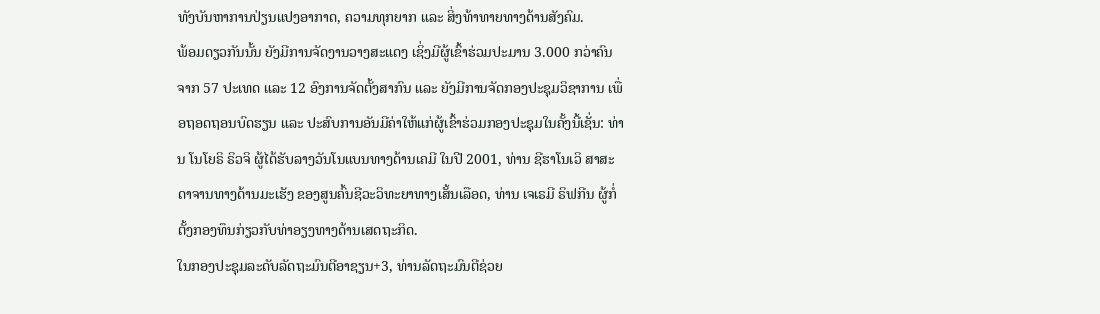ທັງບັນຫາການປ່ຽນແປງອາກາດ, ຄວາມທຸກຍາກ ແລະ ສິ່ງທ້າທາຍທາງດ້ານສັງຄົມ.
ພ້ອມດຽວກັນນັ້ນ ຍັງມີການຈັດງານວາງສະແດງ ເຊິ່ງມີຜູ້ເຂົ້າຮ່ວມປະມານ 3.000 ກວ່າຄົນ ຈາກ 57 ປະເທດ ແລະ 12 ອົງການຈັດຕັ້ງສາກົນ ແລະ ຍັງມີການຈັດກອງປະຊຸມວິຊາການ ເພື່ອຖອດຖອນບົດຮຽນ ແລະ ປະສົບການອັນມີຄ່າໃຫ້ແກ່ຜູ້ເຂົ້າຮ່ວມກອງປະຊຸມໃນຄັ້ງນີ້ເຊັ່ນ: ທ່ານ ໂນໂຍຣິ ຣິວຈິ ຜູ້ໄດ້ຮັບລາງວັນໂນແບນທາງດ້ານເຄມີ ໃນປີ 2001, ທ່ານ ຊີຮາໂນເວິ ສາສະດາຈານທາງດ້ານມະເຮັງ ຂອງສູນຄົ້ນຊີວະວິທະຍາທາງເສັ້ນເລືອດ, ທ່ານ ເຈເຣມີ ຣິຟກີນ ຜູ້ກໍ່ຕັ້ງກອງທຶນກ່ຽວກັບທ່າອຽງທາງດ້ານເສດຖະກິດ.
ໃນກອງປະຊຸມລະດັບລັດຖະມົນຕີອາຊຽນ+3, ທ່ານລັດຖະມົນຕີຊ່ວຍ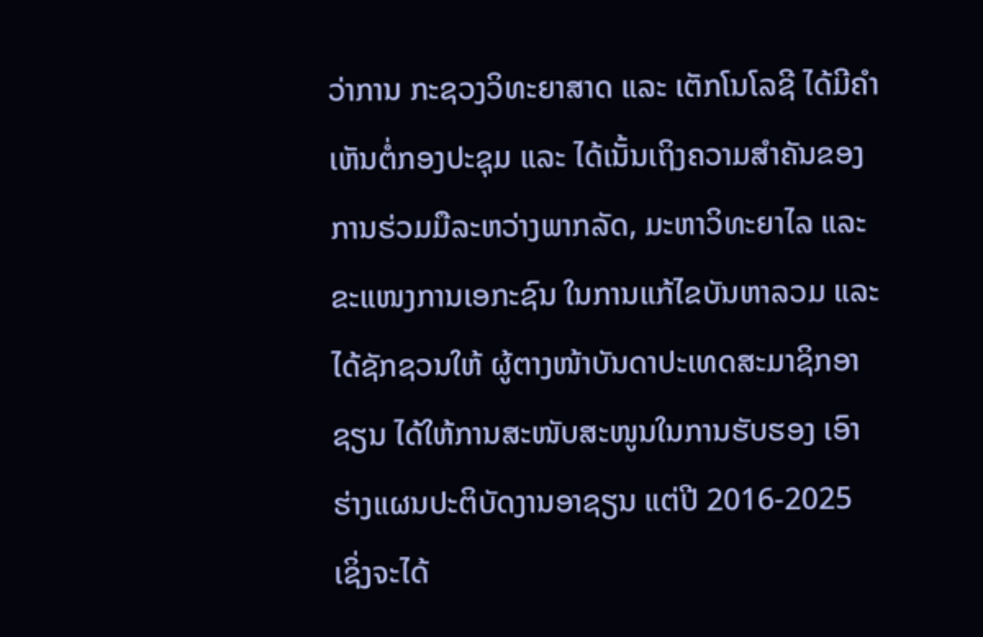ວ່າການ ກະຊວງວິທະຍາສາດ ແລະ ເຕັກໂນໂລຊີ ໄດ້ມີຄຳເຫັນຕໍ່ກອງປະຊຸມ ແລະ ໄດ້ເນັ້ນເຖິງຄວາມສໍາຄັນຂອງການຮ່ວມມືລະຫວ່າງພາກລັດ, ມະຫາວິທະຍາໄລ ແລະ ຂະແໜງການເອກະຊົນ ໃນການແກ້ໄຂບັນຫາລວມ ແລະ ໄດ້ຊັກຊວນໃຫ້ ຜູ້ຕາງໜ້າບັນດາປະເທດສະມາຊິກອາຊຽນ ໄດ້ໃຫ້ການສະໜັບສະໜູນໃນການຮັບຮອງ ເອົາຮ່າງແຜນປະຕິບັດງານອາຊຽນ ແຕ່ປີ 2016-2025 ເຊິ່ງຈະໄດ້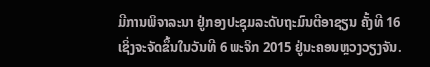ມີການພິຈາລະນາ ຢູ່ກອງປະຊຸມລະດັບຖະມົນຕີອາຊຽນ ຄັ້ງທີ 16 ເຊິ່ງຈະຈັດຂຶ້ນໃນວັນທີ 6 ພະຈິກ 2015 ຢູ່ນະຄອນຫຼວງວຽງຈັນ.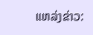ແຫລ່ງຂ່າວ: